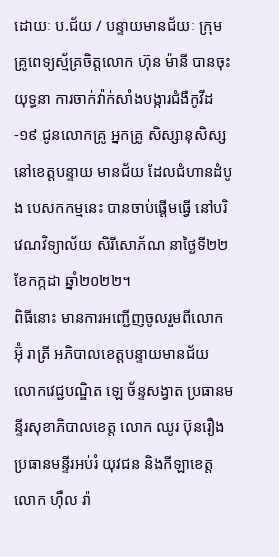ដោយៈ ប.ជ័យ / បន្ទាយមានជ័យៈ ក្រុមគ្រូពេទ្យស្ម័គ្រចិត្តលោក ហ៊ុន ម៉ានី បានចុះយុទ្ធនា ការចាក់វ៉ាក់សាំងបង្ការជំងឺកូវីដ-១៩ ជូនលោកគ្រូ អ្នកគ្រូ សិស្សានុសិស្ស នៅខេត្តបន្ទាយ មានជ័យ ដែលជំហានដំបូង បេសកកម្មនេះ បានចាប់ផ្ដើមធ្វើ នៅបរិវេណវិទ្យាល័យ សិរីសោភ័ណ នាថ្ងៃទី២២ ខែកក្កដា ឆ្នាំ២០២២។
ពិធីនោះ មានការអញ្ជេីញចូលរួមពីលោក អ៊ុំ រាត្រី អភិបាលខេត្តបន្ទាយមានជ័យ លោកវេជ្ជបណ្ឌិត ឡេ ច័ន្ទសង្វាត ប្រធានមន្ទីរសុខាភិបាលខេត្ត លោក ឈូរ ប៊ុនរឿង ប្រធានមន្ទីរអប់រំ យុវជន និងកីឡាខេត្ត លោក ហ៊ឹល រ៉ា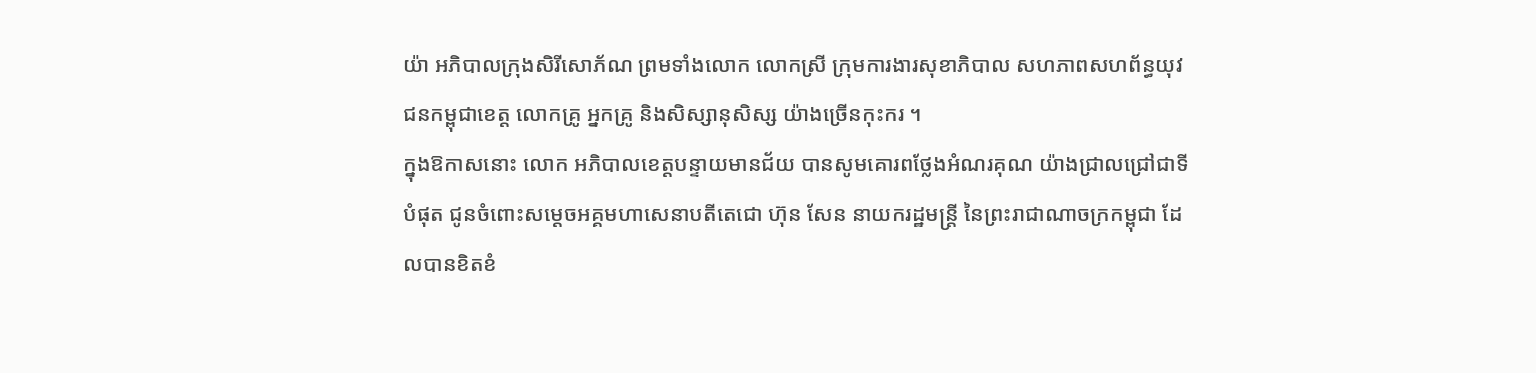យ៉ា អភិបាលក្រុងសិរីសោភ័ណ ព្រមទាំងលោក លោកស្រី ក្រុមការងារសុខាភិបាល សហភាពសហព័ន្ធយុវជនកម្ពុជាខេត្ត លោកគ្រូ អ្នកគ្រូ និងសិស្សានុសិស្ស យ៉ាងច្រេីនកុះករ ។
ក្នុងឱកាសនោះ លោក អភិបាលខេត្តបន្ទាយមានជ័យ បានសូមគោរពថ្លែងអំណរគុណ យ៉ាងជ្រាលជ្រៅជាទីបំផុត ជូនចំពោះសម្តេចអគ្គមហាសេនាបតីតេជោ ហ៊ុន សែន នាយករដ្ឋមន្ត្រី នៃព្រះរាជាណាចក្រកម្ពុជា ដែលបានខិតខំ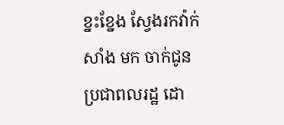ខ្នះខ្នែង ស្វែងរកវ៉ាក់សាំង មក ចាក់ជូនប្រជាពលរដ្ឋ ដោ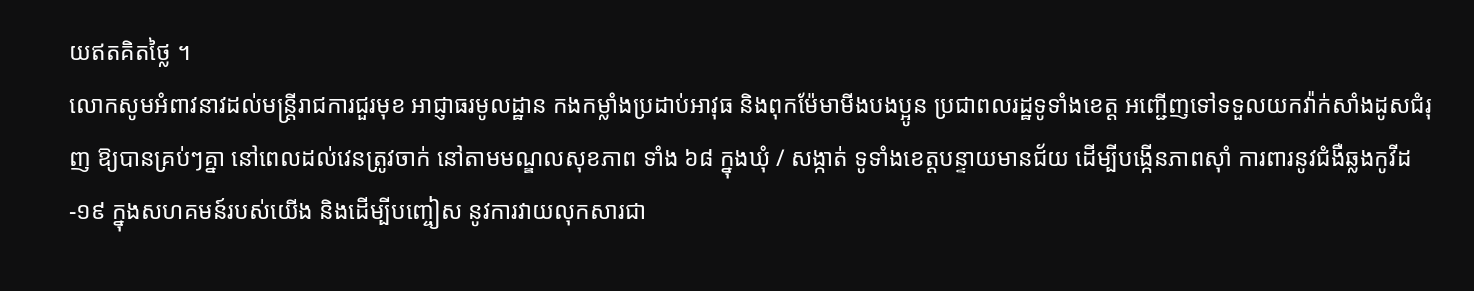យឥតគិតថ្លៃ ។
លោកសូមអំពាវនាវដល់មន្ត្រីរាជការជួរមុខ អាជ្ញាធរមូលដ្ឋាន កងកម្លាំងប្រដាប់អាវុធ និងពុកម៉ែមាមីងបងប្អូន ប្រជាពលរដ្ឋទូទាំងខេត្ត អញ្ជើញទៅទទួលយកវ៉ាក់សាំងដូសជំរុញ ឱ្យបានគ្រប់ៗគ្នា នៅពេលដល់វេនត្រូវចាក់ នៅតាមមណ្ឌលសុខភាព ទាំង ៦៨ ក្នុងឃុំ / សង្កាត់ ទូទាំងខេត្តបន្ទាយមានជ័យ ដើម្បីបង្កើនភាពស៊ាំ ការពារនូវជំងឺឆ្លងកូវីដ-១៩ ក្នុងសហគមន៍របស់យើង និងដើម្បីបញ្ចៀស នូវការវាយលុកសារជា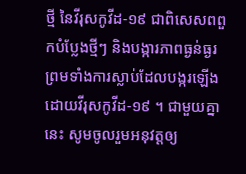ថ្មី នៃវីរុសកូវីដ-១៩ ជាពិសេសពពួកបំប្លែងថ្មីៗ និងបង្ការភាពធ្ងន់ធ្ងរ ព្រមទាំងការស្លាប់ដែលបង្ករឡើង ដោយវីរុសកូវីដ-១៩ ។ ជាមួយគ្នានេះ សូមចូលរួមអនុវត្តឲ្យ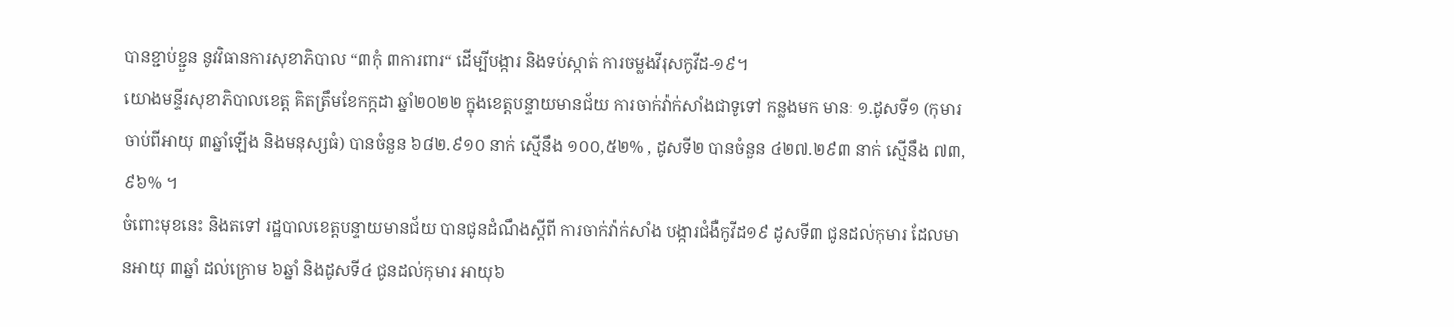បានខ្ជាប់ខ្ជួន នូវវិធានការសុខាភិបាល “៣កុំ ៣ការពារ“ ដើម្បីបង្ការ និងទប់ស្កាត់ ការចម្លងវីរុសកូវីដ-១៩។
យោងមន្ទីរសុខាភិបាលខេត្ត គិតត្រឹមខែកក្កដា ឆ្នាំ២០២២ ក្នុងខេត្តបន្ទាយមានជ័យ ការចាក់វ៉ាក់សាំងជាទូទៅ កន្លងមក មានៈ ១.ដូសទី១ (កុមារចាប់ពីអាយុ ៣ឆ្នាំឡើង និងមនុស្សធំ) បានចំនួន ៦៨២.៩១០ នាក់ ស្មើនឹង ១០០,៥២% , ដូសទី២ បានចំនួន ៤២៧.២៩៣ នាក់ ស្មើនឹង ៧៣,៩៦% ។
ចំពោះមុខនេះ និងតទៅ រដ្ឋបាលខេត្តបន្ទាយមានជ័យ បានជូនដំណឹងស្តីពី ការចាក់វ៉ាក់សាំង បង្ការជំងឺកូវីដ១៩ ដូសទី៣ ជូនដល់កុមារ ដែលមានអាយុ ៣ឆ្នាំ ដល់ក្រោម ៦ឆ្នាំ និងដូសទី៤ ជូនដល់កុមារ អាយុ៦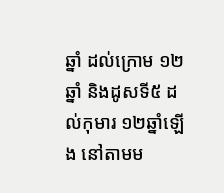ឆ្នាំ ដល់ក្រោម ១២ឆ្នាំ និងដូសទី៥ ដល់កុមារ ១២ឆ្នាំឡើង នៅតាមម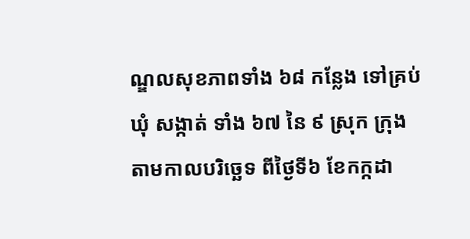ណ្ឌលសុខភាពទាំង ៦៨ កន្លែង ទៅគ្រប់ឃុំ សង្កាត់ ទាំង ៦៧ នៃ ៩ ស្រុក ក្រុង តាមកាលបរិច្ឆេទ ពីថ្ងៃទី៦ ខែកក្កដា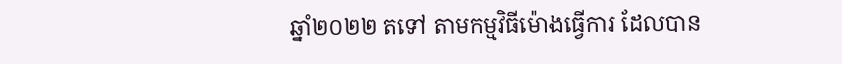ឆ្នាំ២០២២ តទៅ តាមកម្មវិធីម៉ោងធ្វើការ ដែលបាន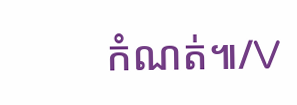កំណត់៕/V